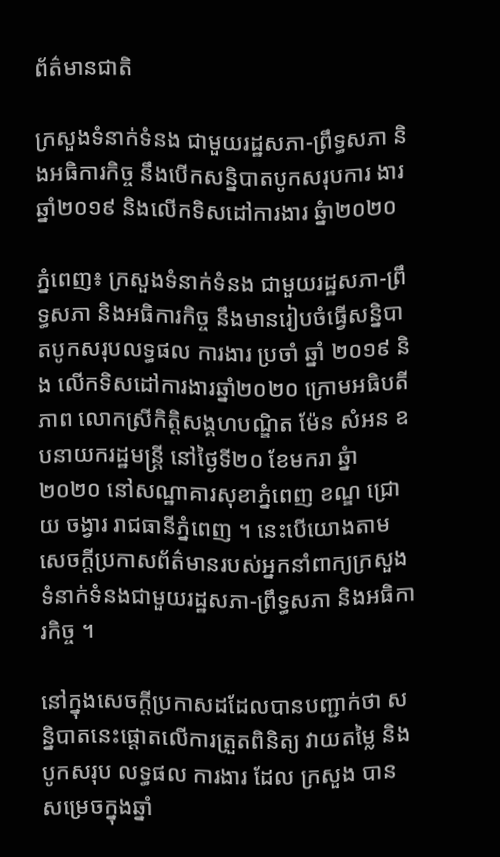ព័ត៌មានជាតិ

ក្រសួងទំនាក់ទំនង ជាមួយរដ្ឋសភា-ព្រឹទ្ធសភា និងអធិការកិច្ច នឹងបើកសន្និបាតបូកសរុបការ ងារ ឆ្នាំ២០១៩ និងលើកទិសដៅការងារ ឆ្នំា២០២០

ភ្នំពេញ៖ ក្រសួងទំនាក់ទំនង ជាមួយរដ្ឋសភា-ព្រឹទ្ធសភា និងអធិការកិច្ច នឹងមានរៀបចំធ្វើសន្និបាតបូកសរុបលទ្ធផល ការងារ ប្រចាំ ឆ្នាំ ២០១៩ និង លើកទិសដៅការងារឆ្នាំ២០២០ ក្រោមអធិបតីភាព លោកស្រីកិត្តិសង្គហបណ្ឌិត ម៉ែន សំអន ឧបនាយករដ្ឋមន្ត្រី នៅថ្ងៃទី២០ ខែមករា ឆ្នំា២០២០ នៅសណ្ឋាគារសុខាភ្នំពេញ ខណ្ឌ ជ្រោយ ចង្វារ រាជធានីភ្នំពេញ ។ នេះបើយោងតាមសេចក្តីប្រកាសព័ត៌មានរបស់អ្នកនាំពាក្យក្រសួងទំនាក់ទំនងជាមួយរដ្ឋសភា-ព្រឹទ្ធសភា និងអធិការកិច្ច ។

នៅក្នុងសេចក្តីប្រកាសដដែលបានបញ្ជាក់ថា សន្និបាតនេះផ្តោតលើការត្រួតពិនិត្យ វាយតម្លៃ និង បូកសរុប លទ្ធផល ការងារ ដែល ក្រសួង បាន សម្រេចក្នុងឆ្នាំ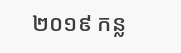២០១៩ កន្ល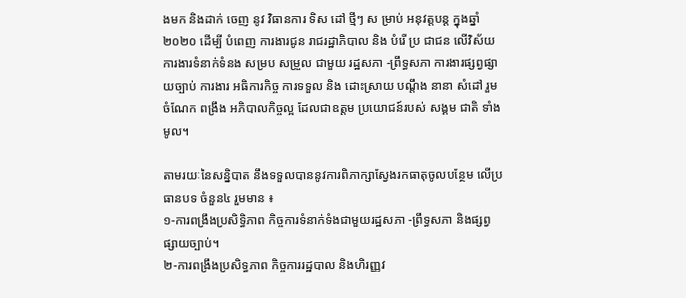ងមក និងដាក់ ចេញ នូវ វិធានការ ទិស ដៅ ថ្មីៗ ស ម្រាប់ អនុវត្តបន្ត ក្នុងឆ្នាំ ២០២០ ដើម្បី បំពេញ ការងារជូន រាជរដ្ឋាភិបាល និង បំរើ ប្រ ជាជន លើវិស័យការងារទំនាក់ទំនង សម្រប សម្រួល ជាមួយ រដ្ឋសភា -ព្រឹទ្ធសភា ការងារផ្សព្វផ្សាយច្បាប់ ការងារ អធិការកិច្ច ការទទួល និង ដោះស្រាយ បណ្តឹង នានា សំដៅ រួម ចំណែក ពង្រឹង អភិបាលកិច្ចល្អ ដែលជាឧត្តម ប្រយោជន៍របស់ សង្គម ជាតិ ទាំងមូល។

តាមរយៈនៃសន្និបាត នឹងទទួលបាននូវការពិភាក្សាស្វែងរកធាតុចូលបន្ថែម លើប្រធានបទ ចំនួន៤ រួមមាន ៖
១-ការពង្រឹងប្រសិទ្ធិភាព កិច្ចការទំនាក់ទំងជាមួយរដ្ឋសភា -ព្រឹទ្ធសភា និងផ្សព្វផ្សាយច្បាប់។
២-ការពង្រឹងប្រសិទ្ធភាព កិច្ចការរដ្ឋបាល និងហិរញ្ញវ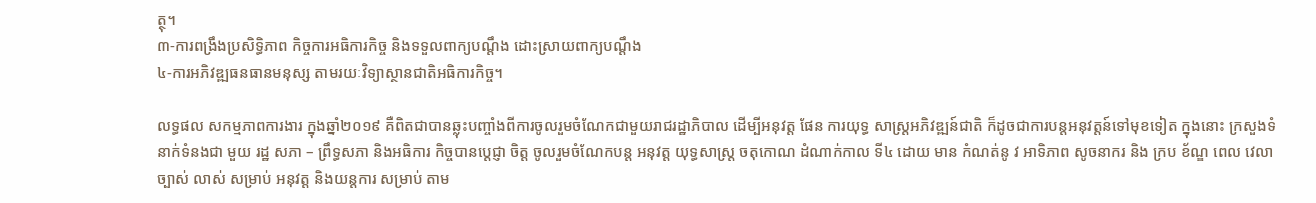ត្ថុ។
៣-ការពង្រឹងប្រសិទ្ធិភាព កិច្ចការអធិការកិច្ច និងទទួលពាក្យបណ្តឹង ដោះស្រាយពាក្យបណ្តឹង
៤-ការអភិវឌ្ឍធនធានមនុស្ស តាមរយៈវិទ្យាស្ថានជាតិអធិការកិច្ច។

លទ្ធផល សកម្មភាពការងារ ក្នុងឆ្នាំ២០១៩ គឺពិតជាបានឆ្លុះបញ្ចាំងពីការចូលរួមចំណែកជាមួយរាជរដ្ឋាភិបាល ដើម្បីអនុវត្ត ផែន ការយុទ្ធ សាស្ត្រអភិវឌ្ឍន៍ជាតិ ក៏ដូចជាការបន្តអនុវត្តន៍ទៅមុខទៀត ក្នុងនោះ ក្រសួងទំនាក់ទំនងជា មួយ រដ្ឋ សភា – ព្រឹទ្ធសភា និងអធិការ កិច្ចបានប្តេជ្ញា ចិត្ត ចូលរួមចំណែកបន្ត អនុវត្ត យុទ្ធសាស្ត្រ ចតុកោណ ដំណាក់កាល ទី៤ ដោយ មាន កំណត់នូ វ អាទិភាព សូចនាករ និង ក្រប ខ័ណ្ឌ ពេល វេលា ច្បាស់ លាស់ សម្រាប់ អនុវត្ត និងយន្តការ សម្រាប់ តាម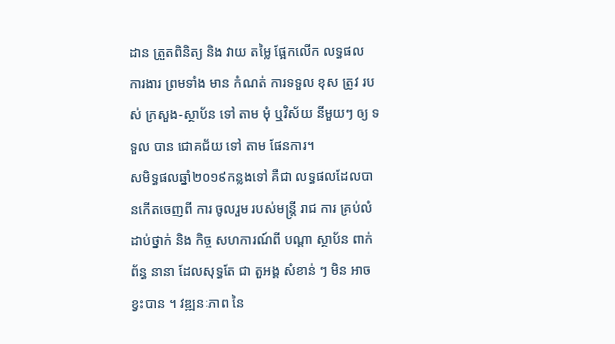ដាន ត្រួតពិនិត្យ និង វាយ តម្លៃ ផ្អែកលើក លទ្ធផល ការងារ ព្រមទាំង មាន កំណត់ ការទទួល ខុស ត្រូវ របស់ ក្រសួង-ស្ថាប័ន ទៅ តាម មុំ ឬវិស័យ នីមួយៗ ឲ្យ ទទួល បាន ជោគជ័យ ទៅ តាម ផែនការ។
សមិទ្ធផលឆ្នាំ២០១៩កន្លងទៅ គឺជា លទ្ធផលដែលបានកើតចេញពី ការ ចូលរួម របស់មន្ត្រី រាជ ការ គ្រប់លំដាប់ថ្នាក់ និង កិច្ច សហការណ៍ពី បណ្តា ស្ថាប័ន ពាក់ព័ន្ធ នានា ដែលសុទ្ធតែ ជា តួអង្គ សំខាន់ ៗ មិន អាច ខ្វះបាន ។ វឌ្ឍនៈភាព នៃ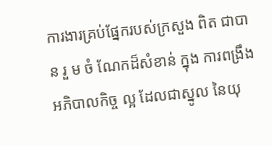ការងារគ្រប់ផ្នែករបស់ក្រសួង ពិត ជាបាន រួ ម ចំ ណែកដ៏សំខាន់ ក្នុង ការពង្រឹង អភិបាលកិច្ច ល្អ ដែលជាស្នូល នៃយុ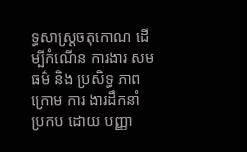ទ្ធសាស្រ្តចតុកោណ ដើម្បីកំណើន ការងារ សមធម៌ និង ប្រសិទ្ធ ភាព ក្រោម ការ ងារដឹកនាំ ប្រកប ដោយ បញ្ញា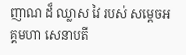ញាណ ដ៏ ឈ្លាស វៃ របស់ សម្តេចអគ្គមហា សេនាបតី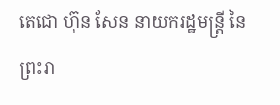តេជោ ហ៊ុន សែន នាយករដ្ឋមន្ត្រី នៃ ព្រះរា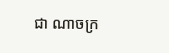ជា ណាចក្រ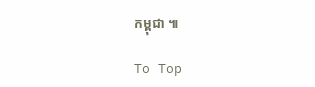កម្ពុជា ៕

To Top